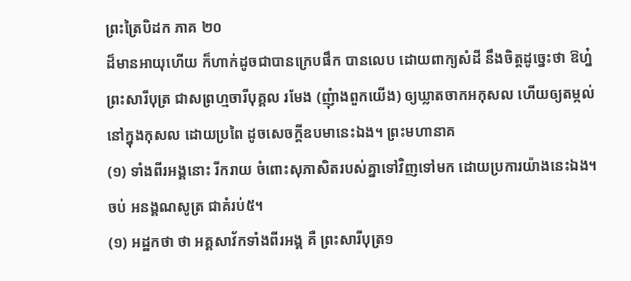ព្រះត្រៃបិដក ភាគ ២០
ដ៏មានអាយុហើយ ក៏ហាក់ដូចជាបានក្រេបផឹក បានលេប ដោយពាក្យសំដី នឹងចិត្តដូច្នេះថា ឱហ្ន៎ ព្រះសារីបុត្រ ជាសព្រហ្មចារីបុគ្គល រមែង (ញុំាងពួកយើង) ឲ្យឃ្លាតចាកអកុសល ហើយឲ្យតម្កល់នៅក្នុងកុសល ដោយប្រពៃ ដូចសេចក្តីឧបមានេះឯង។ ព្រះមហានាគ
(១) ទាំងពីរអង្គនោះ រីករាយ ចំពោះសុភាសិតរបស់គ្នាទៅវិញទៅមក ដោយប្រការយ៉ាងនេះឯង។
ចប់ អនង្គណសូត្រ ជាគំរប់៥។
(១) អដ្ឋកថា ថា អគ្គសាវ័កទាំងពីរអង្គ គឺ ព្រះសារីបុត្រ១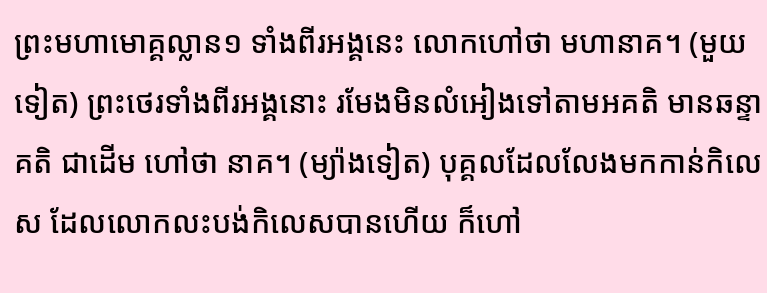ព្រះមហាមោគ្គល្លាន១ ទាំងពីរអង្គនេះ លោកហៅថា មហានាគ។ (មួយទៀត) ព្រះថេរទាំងពីរអង្គនោះ រមែងមិនលំអៀងទៅតាមអគតិ មានឆន្ទាគតិ ជាដើម ហៅថា នាគ។ (ម្យ៉ាងទៀត) បុគ្គលដែលលែងមកកាន់កិលេស ដែលលោកលះបង់កិលេសបានហើយ ក៏ហៅ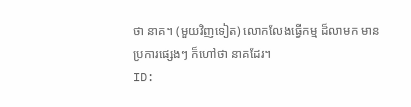ថា នាគ។ (មួយវិញទៀត) លោកលែងធ្វើកម្ម ដ៏លាមក មានប្រការផ្សេងៗ ក៏ហៅថា នាគដែរ។
ID: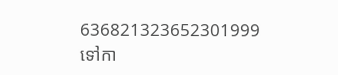636821323652301999
ទៅកា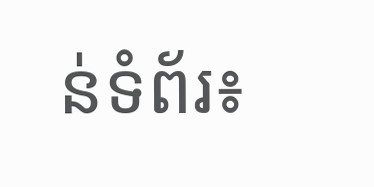ន់ទំព័រ៖